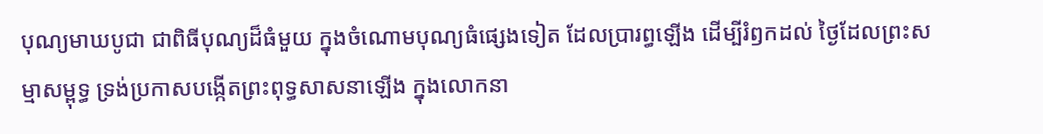បុណ្យមាឃបូជា ជាពិធីបុណ្យដ៏ធំមួយ ក្នុងចំណោមបុណ្យធំផ្សេងទៀត ដែលប្រារព្ធឡើង ដើម្បីរំឭកដល់ ថៃ្ងដែលព្រះសម្មាសម្ពុទ្ធ ទ្រង់ប្រកាសបង្កើតព្រះពុទ្ធសាសនាឡើង ក្នុងលោកនា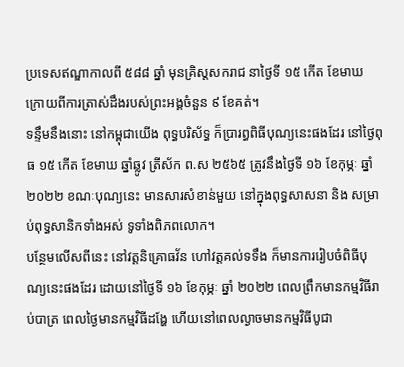ប្រទេសឥណ្ឌាកាលពី ៥៨៨ ឆ្នាំ មុនគ្រិស្តសករាជ នាថៃ្ងទី ១៥ កើត ខែមាឃ ក្រោយពីការត្រាស់ដឹងរបស់ព្រះអង្គចំនួន ៩ ខែគត់។
ទន្ទឹមនឹងនោះ នៅកម្ពុជាយើង ពុទ្ធបរិស័ទ្ធ ក៏ប្រារព្ធពិធីបុណ្យនេះផងដែរ នៅថ្ងៃពុធ ១៥ កើត ខែមាឃ ឆ្នាំឆ្លូវ ត្រីស័ក ព.ស ២៥៦៥ ត្រូវនឹងថ្ងៃទី ១៦ ខែកុម្ភៈ ឆ្នាំ ២០២២ ខណៈបុណ្យនេះ មានសារសំខាន់មួយ នៅក្នុងពុទ្ធសាសនា និង សម្រាប់ពុទ្ធសានិកទាំងអស់ ទូទាំងពិភពលោក។
បន្ថែមលើសពីនេះ នៅវត្តនិគ្រោធវ័ន ហៅវត្តគល់ទទឹង ក៏មានការរៀបចំពិធីបុណ្យនេះផងដែរ ដោយនៅថ្ងៃទី ១៦ ខែកុម្ភៈ ឆ្នាំ ២០២២ ពេលព្រឹកមានកម្មវិធីរាប់បាត្រ ពេលថ្ងៃមានកម្មវិធីដង្ហែ ហើយនៅពេលល្ងាចមានកម្មវិធីបូជា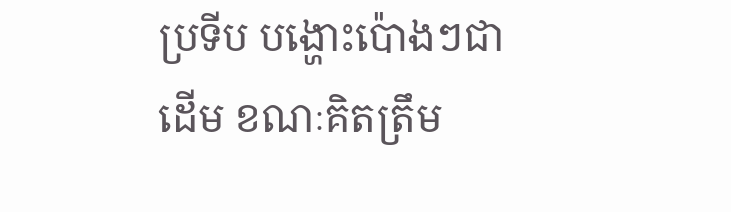ប្រទីប បង្ហោះប៉ោងៗជាដើម ខណៈគិតត្រឹម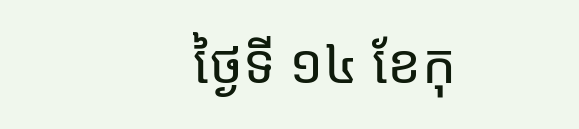ថ្ងៃទី ១៤ ខែកុ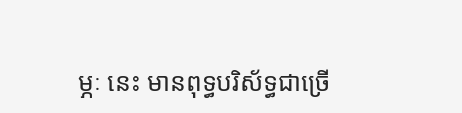ម្ភៈ នេះ មានពុទ្ធបរិស័ទ្ធជាច្រើ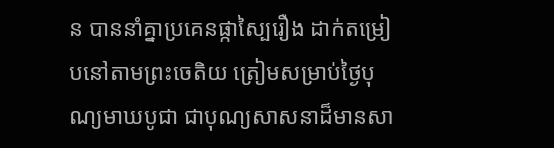ន បាននាំគ្នាប្រគេនផ្កាស្បៃរឿង ដាក់តម្រៀបនៅតាមព្រះចេតិយ ត្រៀមសម្រាប់ថ្ងៃបុណ្យមាឃបូជា ជាបុណ្យសាសនាដ៏មានសា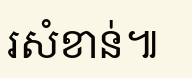រសំខាន់៕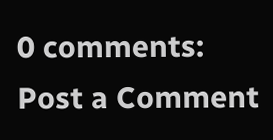0 comments:
Post a Comment